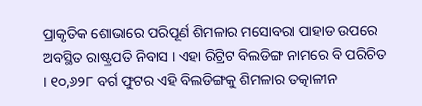ପ୍ରାକୃତିକ ଶୋଭାରେ ପରିପୂର୍ଣ ଶିମଳାର ମସୋବରା ପାହାଡ ଉପରେ ଅବସ୍ଥିତ ରାଷ୍ଟ୍ରପତି ନିବାସ । ଏହା ରିଟ୍ରିଟ ବିଲଡିଙ୍ଗ ନାମରେ ବି ପରିଚିତ । ୧୦,୬୨୮ ବର୍ଗ ଫୁଟର ଏହି ବିଲଡିଙ୍ଗକୁ ଶିମଳାର ତତ୍କାଳୀନ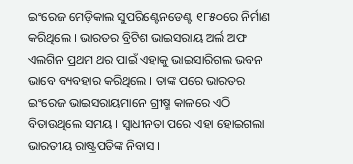ଇଂରେଜ ମେଡ଼ିକାଲ ସୁପରିଣ୍ଟେନଡେଣ୍ଟ ୧୮୫୦ରେ ନିର୍ମାଣ କରିଥିଲେ । ଭାରତର ବ୍ରିଟିଶ ଭାଇସରାୟ ଅର୍ଲ ଅଫ ଏଲଗିନ ପ୍ରଥମ ଥର ପାଇଁ ଏହାକୁ ଭାଇସାରିଗଲ ଭବନ ଭାବେ ବ୍ୟବହାର କରିଥିଲେ । ତାଙ୍କ ପରେ ଭାରତର ଇଂରେଜ ଭାଇସରାୟମାନେ ଗ୍ରୀଷ୍ମ କାଳରେ ଏଠି ବିତାଉଥିଲେ ସମୟ । ସ୍ବାଧୀନତା ପରେ ଏହା ହୋଇଗଲା ଭାରତୀୟ ରାଷ୍ଟ୍ରପତିଙ୍କ ନିବାସ ।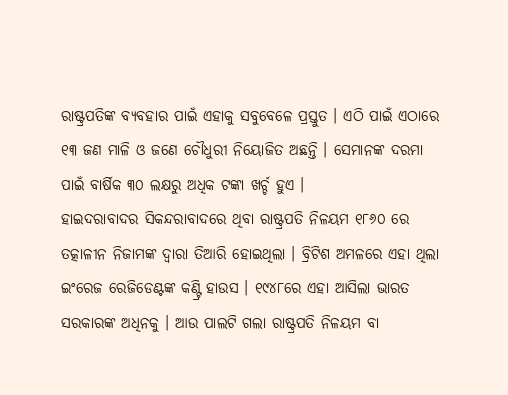ରାଷ୍ଟ୍ରପତିଙ୍କ ବ୍ୟବହାର ପାଇଁ ଏହାକୁ ସବୁବେଳେ ପ୍ରସ୍ତୁତ । ଏଠି ପାଇଁ ଏଠାରେ ୧୩ ଜଣ ମାଳି ଓ ଜଣେ ଚୌଧୁରୀ ନିୟୋଜିତ ଅଛନ୍ତି । ସେମାନଙ୍କ ଦରମା ପାଇଁ ବାର୍ଷିକ ୩୦ ଲକ୍ଷରୁ ଅଧିକ ଟଙ୍କା ଖର୍ଚ୍ଚ ହୁଏ ।
ହାଇଦରାବାଦର ସିକନ୍ଦରାବାଦରେ ଥିବା ରାଷ୍ଟ୍ରପତି ନିଳୟମ ୧୮୬୦ ରେ ତତ୍କାଳୀନ ନିଜାମଙ୍କ ଦ୍ବାରା ତିଆରି ହୋଇଥିଲା । ବ୍ରିଟିଶ ଅମଳରେ ଏହା ଥିଲା ଇଂରେଜ ରେଜିଡେଣ୍ଟଙ୍କ କଣ୍ଟ୍ରି ହାଉସ । ୧୯୪୮ରେ ଏହା ଆସିଲା ଭାରତ ସରକାରଙ୍କ ଅଧିନକୁ । ଆଉ ପାଲଟି ଗଲା ରାଷ୍ଟ୍ରପତି ନିଳୟମ ବା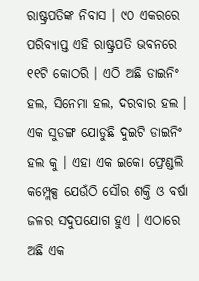ରାଷ୍ଟ୍ରପତିଙ୍କ ନିବାସ । ୯୦ ଏକରରେ ପରିବ୍ୟାପ୍ତ ଏହି ରାଷ୍ଟ୍ରପତି ଭବନରେ ୧୧ଟି କୋଠରି । ଏଠି ଅଛି ଡାଇନିଂ ହଲ, ସିନେମା ହଲ, ଦରବାର ହଲ । ଏକ ସୁଡଙ୍ଗ ଯୋଡୁଛି ଦୁଇଟି ଡାଇନିଂ ହଲ କୁ । ଏହା ଏକ ଇକୋ ଫ୍ରେଣ୍ଡଲି କମ୍ପ୍ଲେକ୍ସ ଯେଉଁଠି ସୌର ଶକ୍ତି ଓ ବର୍ଷା ଜଳର ସଦୁପଯୋଗ ହୁଏ । ଏଠାରେ ଅଛି ଏକ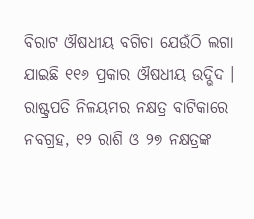ବିରାଟ ଔଷଧୀୟ ବଗିଚା ଯେଉଁଠି ଲଗା ଯାଇଛି ୧୧୬ ପ୍ରକାର ଔଷଧୀୟ ଉଦ୍ଭିଦ ।
ରାଷ୍ଟ୍ରପତି ନିଳୟମର ନକ୍ଷତ୍ର ବାଟିକାରେ ନବଗ୍ରହ, ୧୨ ରାଶି ଓ ୨୭ ନକ୍ଷତ୍ରଙ୍କ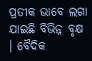ପ୍ରତୀକ ଭାବେ ଲଗା ଯାଇଛି ବିଭିନ୍ନ ବୃକ୍ଷ । ବୈଦିକ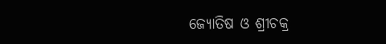ଜ୍ୟୋତିଷ ଓ ଶ୍ରୀଚକ୍ର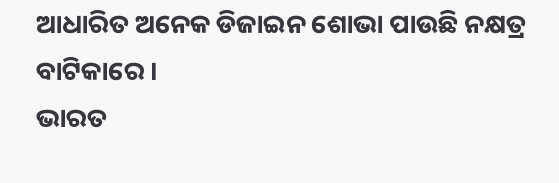ଆଧାରିତ ଅନେକ ଡିଜାଇନ ଶୋଭା ପାଉଛି ନକ୍ଷତ୍ର ବାଟିକାରେ ।
ଭାରତ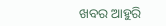ଖବର ଆହୁରି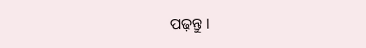ପଢ଼ନ୍ତୁ ।